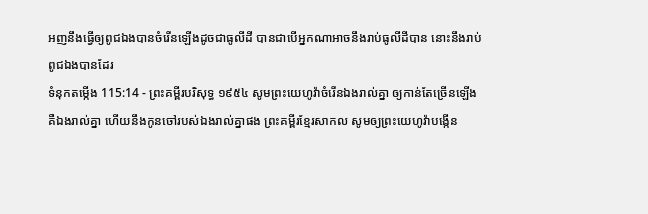អញនឹងធ្វើឲ្យពូជឯងបានចំរើនឡើងដូចជាធូលីដី បានជាបើអ្នកណាអាចនឹងរាប់ធូលីដីបាន នោះនឹងរាប់ពូជឯងបានដែរ
ទំនុកតម្កើង 115:14 - ព្រះគម្ពីរបរិសុទ្ធ ១៩៥៤ សូមព្រះយេហូវ៉ាចំរើនឯងរាល់គ្នា ឲ្យកាន់តែច្រើនឡើង គឺឯងរាល់គ្នា ហើយនឹងកូនចៅរបស់ឯងរាល់គ្នាផង ព្រះគម្ពីរខ្មែរសាកល សូមឲ្យព្រះយេហូវ៉ាបង្កើន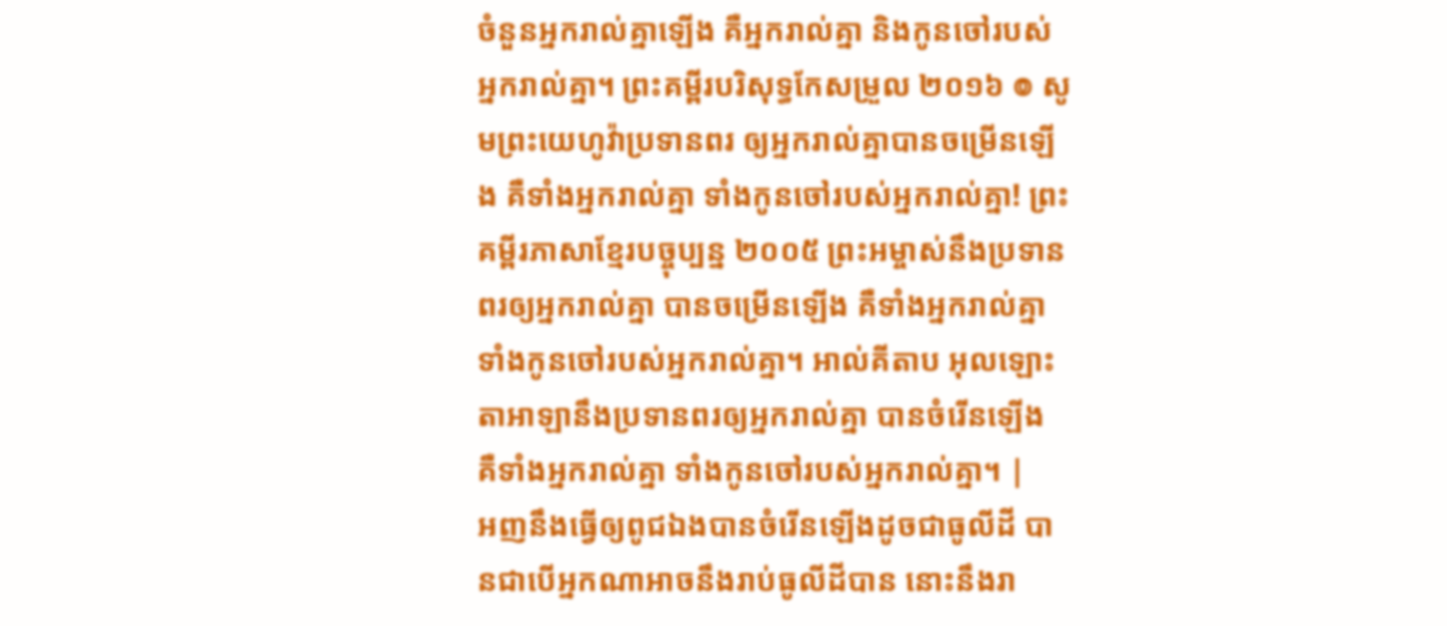ចំនួនអ្នករាល់គ្នាឡើង គឺអ្នករាល់គ្នា និងកូនចៅរបស់អ្នករាល់គ្នា។ ព្រះគម្ពីរបរិសុទ្ធកែសម្រួល ២០១៦ ៙ សូមព្រះយេហូវ៉ាប្រទានពរ ឲ្យអ្នករាល់គ្នាបានចម្រើនឡើង គឺទាំងអ្នករាល់គ្នា ទាំងកូនចៅរបស់អ្នករាល់គ្នា! ព្រះគម្ពីរភាសាខ្មែរបច្ចុប្បន្ន ២០០៥ ព្រះអម្ចាស់នឹងប្រទានពរឲ្យអ្នករាល់គ្នា បានចម្រើនឡើង គឺទាំងអ្នករាល់គ្នា ទាំងកូនចៅរបស់អ្នករាល់គ្នា។ អាល់គីតាប អុលឡោះតាអាឡានឹងប្រទានពរឲ្យអ្នករាល់គ្នា បានចំរើនឡើង គឺទាំងអ្នករាល់គ្នា ទាំងកូនចៅរបស់អ្នករាល់គ្នា។ |
អញនឹងធ្វើឲ្យពូជឯងបានចំរើនឡើងដូចជាធូលីដី បានជាបើអ្នកណាអាចនឹងរាប់ធូលីដីបាន នោះនឹងរា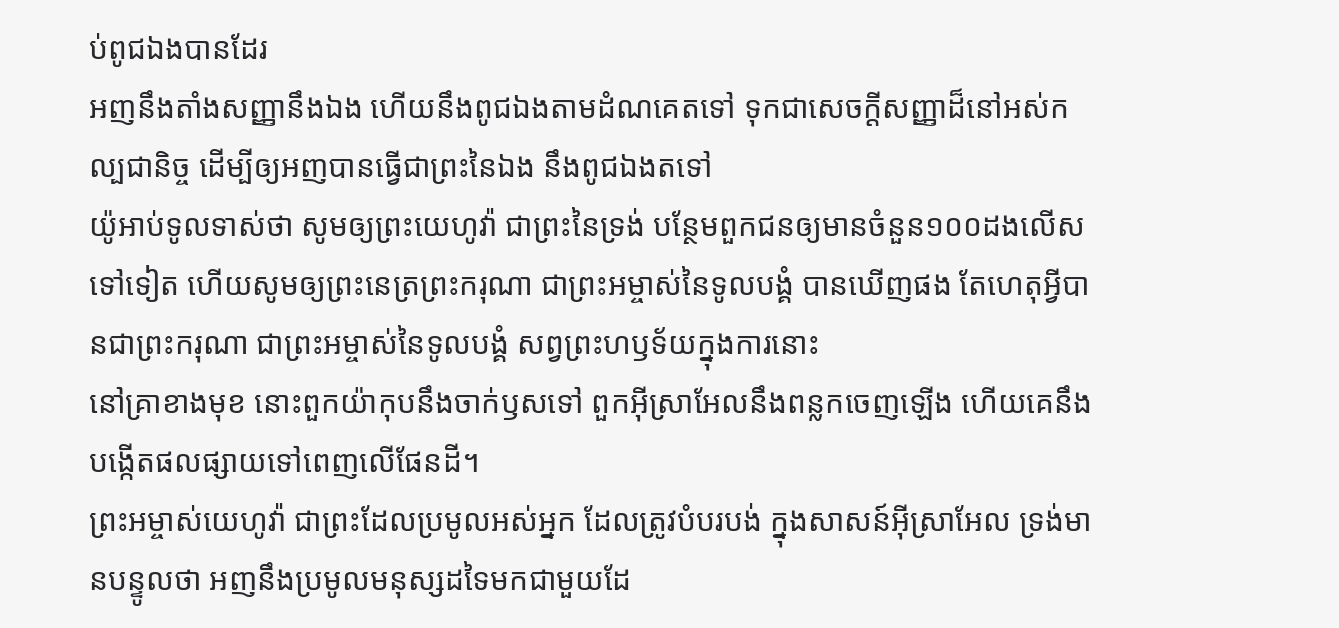ប់ពូជឯងបានដែរ
អញនឹងតាំងសញ្ញានឹងឯង ហើយនឹងពូជឯងតាមដំណគេតទៅ ទុកជាសេចក្ដីសញ្ញាដ៏នៅអស់កល្បជានិច្ច ដើម្បីឲ្យអញបានធ្វើជាព្រះនៃឯង នឹងពូជឯងតទៅ
យ៉ូអាប់ទូលទាស់ថា សូមឲ្យព្រះយេហូវ៉ា ជាព្រះនៃទ្រង់ បន្ថែមពួកជនឲ្យមានចំនួន១០០ដងលើសទៅទៀត ហើយសូមឲ្យព្រះនេត្រព្រះករុណា ជាព្រះអម្ចាស់នៃទូលបង្គំ បានឃើញផង តែហេតុអ្វីបានជាព្រះករុណា ជាព្រះអម្ចាស់នៃទូលបង្គំ សព្វព្រះហឫទ័យក្នុងការនោះ
នៅគ្រាខាងមុខ នោះពួកយ៉ាកុបនឹងចាក់ឫសទៅ ពួកអ៊ីស្រាអែលនឹងពន្លកចេញឡើង ហើយគេនឹងបង្កើតផលផ្សាយទៅពេញលើផែនដី។
ព្រះអម្ចាស់យេហូវ៉ា ជាព្រះដែលប្រមូលអស់អ្នក ដែលត្រូវបំបរបង់ ក្នុងសាសន៍អ៊ីស្រាអែល ទ្រង់មានបន្ទូលថា អញនឹងប្រមូលមនុស្សដទៃមកជាមួយដែ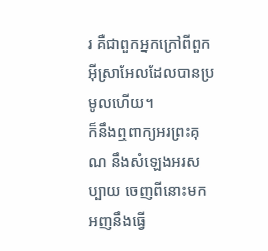រ គឺជាពួកអ្នកក្រៅពីពួកអ៊ីស្រាអែលដែលបានប្រមូលហើយ។
ក៏នឹងឮពាក្យអរព្រះគុណ នឹងសំឡេងអរសប្បាយ ចេញពីនោះមកអញនឹងធ្វើ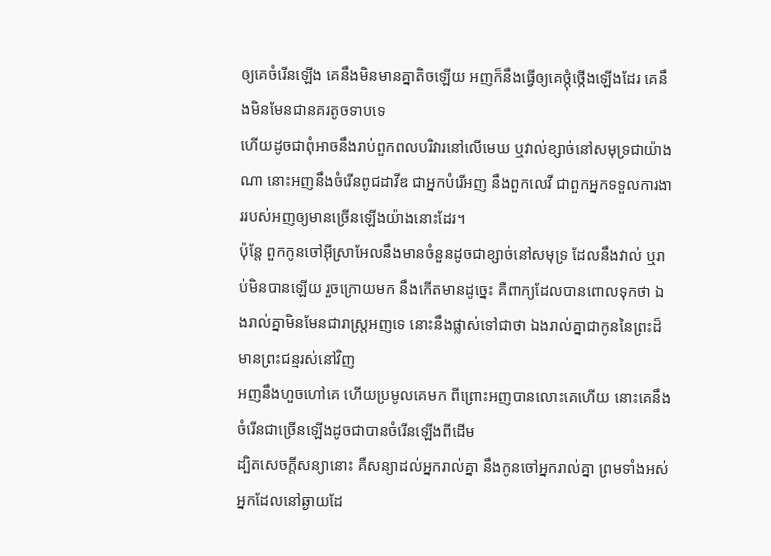ឲ្យគេចំរើនឡើង គេនឹងមិនមានគ្នាតិចឡើយ អញក៏នឹងធ្វើឲ្យគេថ្កុំថ្កើងឡើងដែរ គេនឹងមិនមែនជានគរតូចទាបទេ
ហើយដូចជាពុំអាចនឹងរាប់ពួកពលបរិវារនៅលើមេឃ ឬវាល់ខ្សាច់នៅសមុទ្រជាយ៉ាងណា នោះអញនឹងចំរើនពូជដាវីឌ ជាអ្នកបំរើអញ នឹងពួកលេវី ជាពួកអ្នកទទួលការងាររបស់អញឲ្យមានច្រើនឡើងយ៉ាងនោះដែរ។
ប៉ុន្តែ ពួកកូនចៅអ៊ីស្រាអែលនឹងមានចំនួនដូចជាខ្សាច់នៅសមុទ្រ ដែលនឹងវាល់ ឬរាប់មិនបានឡើយ រួចក្រោយមក នឹងកើតមានដូច្នេះ គឺពាក្យដែលបានពោលទុកថា ឯងរាល់គ្នាមិនមែនជារាស្ត្រអញទេ នោះនឹងផ្លាស់ទៅជាថា ឯងរាល់គ្នាជាកូននៃព្រះដ៏មានព្រះជន្មរស់នៅវិញ
អញនឹងហួចហៅគេ ហើយប្រមូលគេមក ពីព្រោះអញបានលោះគេហើយ នោះគេនឹងចំរើនជាច្រើនឡើងដូចជាបានចំរើនឡើងពីដើម
ដ្បិតសេចក្ដីសន្យានោះ គឺសន្យាដល់អ្នករាល់គ្នា នឹងកូនចៅអ្នករាល់គ្នា ព្រមទាំងអស់អ្នកដែលនៅឆ្ងាយដែ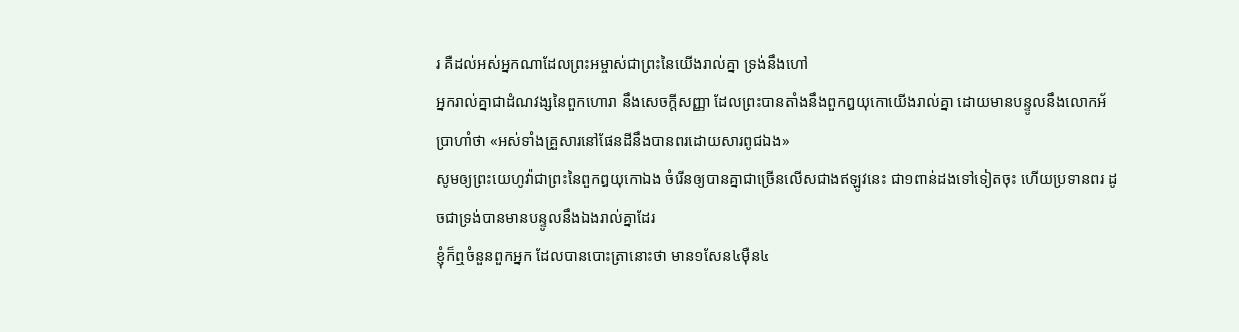រ គឺដល់អស់អ្នកណាដែលព្រះអម្ចាស់ជាព្រះនៃយើងរាល់គ្នា ទ្រង់នឹងហៅ
អ្នករាល់គ្នាជាដំណវង្សនៃពួកហោរា នឹងសេចក្ដីសញ្ញា ដែលព្រះបានតាំងនឹងពួកឰយុកោយើងរាល់គ្នា ដោយមានបន្ទូលនឹងលោកអ័ប្រាហាំថា «អស់ទាំងគ្រួសារនៅផែនដីនឹងបានពរដោយសារពូជឯង»
សូមឲ្យព្រះយេហូវ៉ាជាព្រះនៃពួកឰយុកោឯង ចំរើនឲ្យបានគ្នាជាច្រើនលើសជាងឥឡូវនេះ ជា១ពាន់ដងទៅទៀតចុះ ហើយប្រទានពរ ដូចជាទ្រង់បានមានបន្ទូលនឹងឯងរាល់គ្នាដែរ
ខ្ញុំក៏ឮចំនួនពួកអ្នក ដែលបានបោះត្រានោះថា មាន១សែន៤ម៉ឺន៤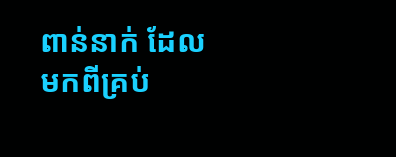ពាន់នាក់ ដែលមកពីគ្រប់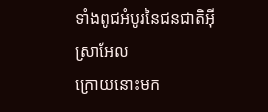ទាំងពូជអំបូរនៃជនជាតិអ៊ីស្រាអែល
ក្រោយនោះមក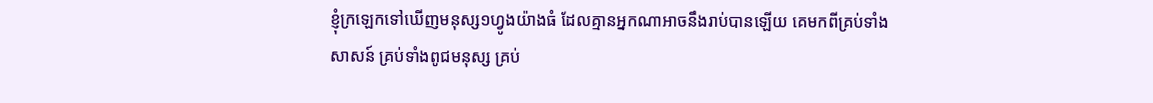ខ្ញុំក្រឡេកទៅឃើញមនុស្ស១ហ្វូងយ៉ាងធំ ដែលគ្មានអ្នកណាអាចនឹងរាប់បានឡើយ គេមកពីគ្រប់ទាំងសាសន៍ គ្រប់ទាំងពូជមនុស្ស គ្រប់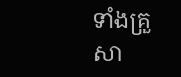ទាំងគ្រួសា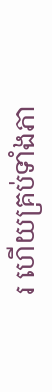រ ហើយគ្រប់ទាំងភា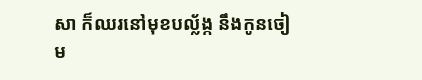សា ក៏ឈរនៅមុខបល្ល័ង្ក នឹងកូនចៀម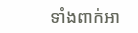ទាំងពាក់អា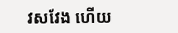វសវែង ហើយ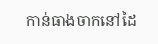កាន់ធាងចាកនៅដៃ